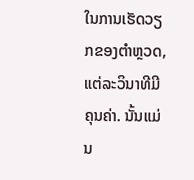ໃນການເຮັດວຽກຂອງຕຳຫຼວດ, ແຕ່ລະວິນາທີມີຄຸນຄ່າ. ນັ້ນແມ່ນ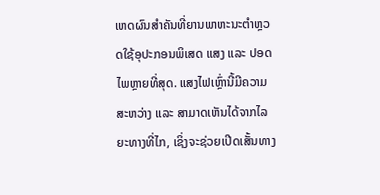ເຫດຜົນສຳຄັນທີ່ຍານພາຫະນະຕຳຫຼວດໃຊ້ອຸປະກອນພິເສດ ແສງ ແລະ ປອດໄພຫຼາຍທີ່ສຸດ. ແສງໄຟເຫຼົ່ານີ້ມີຄວາມສະຫວ່າງ ແລະ ສາມາດເຫັນໄດ້ຈາກໄລຍະທາງທີ່ໄກ, ເຊິ່ງຈະຊ່ວຍເປີດເສັ້ນທາງ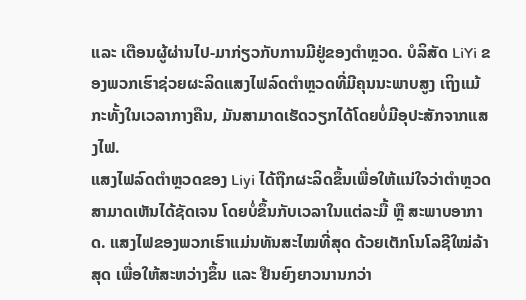ແລະ ເຕືອນຜູ້ຜ່ານໄປ-ມາກ່ຽວກັບການມີຢູ່ຂອງຕຳຫຼວດ. ບໍລິສັດ LiYi ຂອງພວກເຮົາຊ່ວຍຜະລິດແສງໄຟລົດຕຳຫຼວດທີ່ມີຄຸນນະພາບສູງ ເຖິງແມ້ກະທັ້ງໃນເວລາກາງຄືນ, ມັນສາມາດເຮັດວຽກໄດ້ໂດຍບໍ່ມີອຸປະສັກຈາກແສງໄຟ.
ແສງໄຟລົດຕຳຫຼວດຂອງ Liyi ໄດ້ຖືກຜະລິດຂຶ້ນເພື່ອໃຫ້ແນ່ໃຈວ່າຕຳຫຼວດສາມາດເຫັນໄດ້ຊັດເຈນ ໂດຍບໍ່ຂຶ້ນກັບເວລາໃນແຕ່ລະມື້ ຫຼື ສະພາບອາກາດ. ແສງໄຟຂອງພວກເຮົາແມ່ນທັນສະໄໝທີ່ສຸດ ດ້ວຍເຕັກໂນໂລຊີໃໝ່ລ້າສຸດ ເພື່ອໃຫ້ສະຫວ່າງຂຶ້ນ ແລະ ຢືນຍົງຍາວນານກວ່າ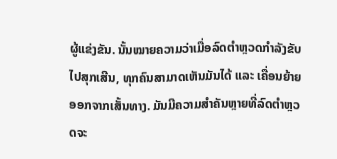ຜູ້ແຂ່ງຂັນ. ນັ້ນໝາຍຄວາມວ່າເມື່ອລົດຕຳຫຼວດກຳລັງຂັບໄປສຸກເສີນ, ທຸກຄົນສາມາດເຫັນມັນໄດ້ ແລະ ເຄື່ອນຍ້າຍອອກຈາກເສັ້ນທາງ. ມັນມີຄວາມສຳຄັນຫຼາຍທີ່ລົດຕຳຫຼວດຈະ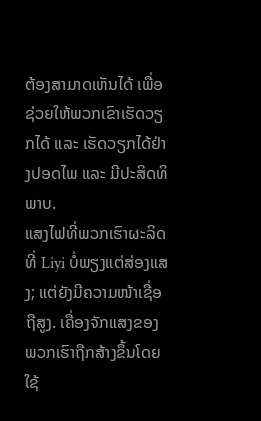ຕ້ອງສາມາດເຫັນໄດ້ ເພື່ອຊ່ວຍໃຫ້ພວກເຂົາເຮັດວຽກໄດ້ ແລະ ເຮັດວຽກໄດ້ຢ່າງປອດໄພ ແລະ ມີປະສິດທິພາບ.
ແສງໄຟທີ່ພວກເຮົາຜະລິດທີ່ Liyi ບໍ່ພຽງແຕ່ສ່ອງແສງ; ແຕ່ຍັງມີຄວາມໜ້າເຊື່ອຖືສູງ. ເຄື່ອງຈັກແສງຂອງພວກເຮົາຖືກສ້າງຂຶ້ນໂດຍໃຊ້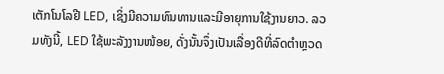ເຕັກໂນໂລຢີ LED, ເຊິ່ງມີຄວາມທົນທານແລະມີອາຍຸການໃຊ້ງານຍາວ. ລວມທັງນີ້, LED ໃຊ້ພະລັງງານໜ້ອຍ, ດັ່ງນັ້ນຈຶ່ງເປັນເລື່ອງດີທີ່ລົດຕຳຫຼວດ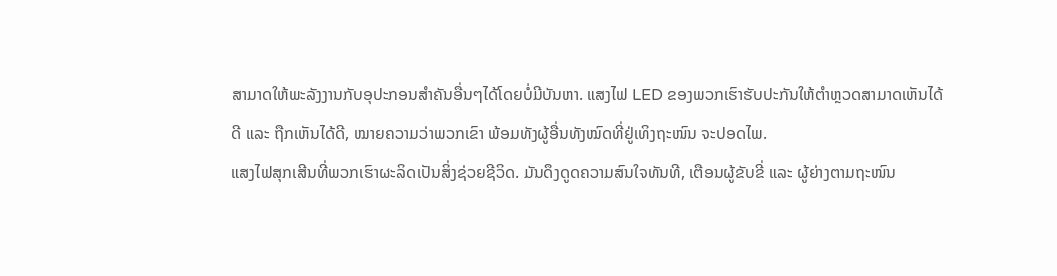ສາມາດໃຫ້ພະລັງງານກັບອຸປະກອນສຳຄັນອື່ນໆໄດ້ໂດຍບໍ່ມີບັນຫາ. ແສງໄຟ LED ຂອງພວກເຮົາຮັບປະກັນໃຫ້ຕຳຫຼວດສາມາດເຫັນໄດ້ດີ ແລະ ຖືກເຫັນໄດ້ດີ, ໝາຍຄວາມວ່າພວກເຂົາ ພ້ອມທັງຜູ້ອື່ນທັງໝົດທີ່ຢູ່ເທິງຖະໜົນ ຈະປອດໄພ.
ແສງໄຟສຸກເສີນທີ່ພວກເຮົາຜະລິດເປັນສິ່ງຊ່ວຍຊີວິດ. ມັນດຶງດູດຄວາມສົນໃຈທັນທີ, ເຕືອນຜູ້ຂັບຂີ່ ແລະ ຜູ້ຍ່າງຕາມຖະໜົນ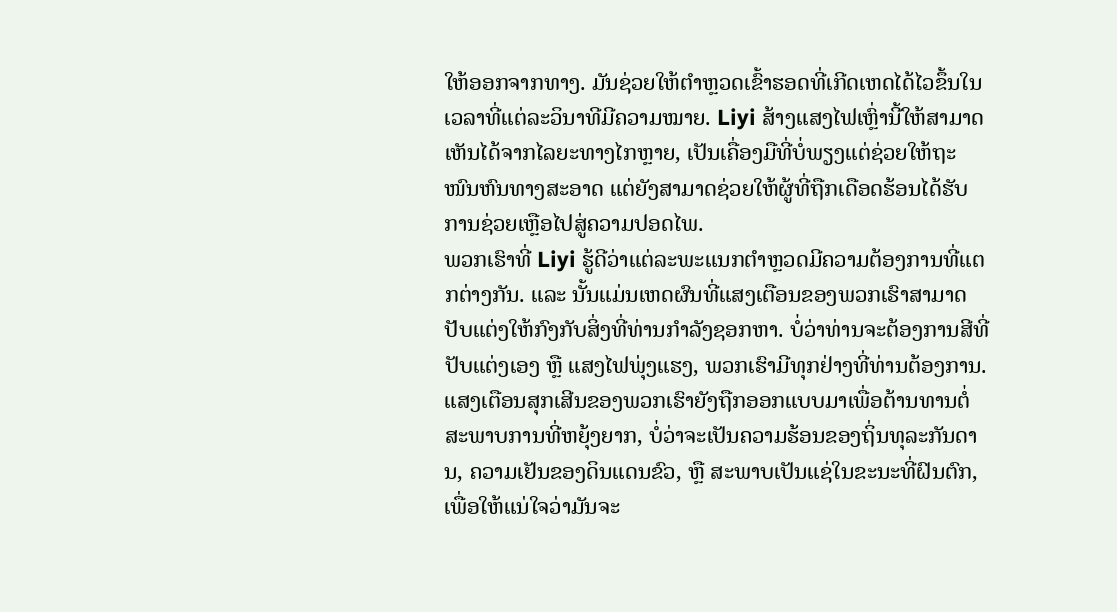ໃຫ້ອອກຈາກທາງ. ມັນຊ່ວຍໃຫ້ຕຳຫຼວດເຂົ້າຮອດທີ່ເກີດເຫດໄດ້ໄວຂຶ້ນໃນເວລາທີ່ແຕ່ລະວິນາທີມີຄວາມໝາຍ. Liyi ສ້າງແສງໄຟເຫຼົ່ານີ້ໃຫ້ສາມາດເຫັນໄດ້ຈາກໄລຍະທາງໄກຫຼາຍ, ເປັນເຄື່ອງມືທີ່ບໍ່ພຽງແຕ່ຊ່ວຍໃຫ້ຖະໜົນຫົນທາງສະອາດ ແຕ່ຍັງສາມາດຊ່ວຍໃຫ້ຜູ້ທີ່ຖືກເດືອດຮ້ອນໄດ້ຮັບການຊ່ວຍເຫຼືອໄປສູ່ຄວາມປອດໄພ.
ພວກເຮົາທີ່ Liyi ຮູ້ດີວ່າແຕ່ລະພະແນກຕຳຫຼວດມີຄວາມຕ້ອງການທີ່ແຕກຕ່າງກັນ. ແລະ ນັ້ນແມ່ນເຫດຜົນທີ່ແສງເຕືອນຂອງພວກເຮົາສາມາດປັບແຕ່ງໃຫ້ກົງກັບສິ່ງທີ່ທ່ານກຳລັງຊອກຫາ. ບໍ່ວ່າທ່ານຈະຕ້ອງການສີທີ່ປັບແຕ່ງເອງ ຫຼື ແສງໄຟພຸ່ງແຮງ, ພວກເຮົາມີທຸກຢ່າງທີ່ທ່ານຕ້ອງການ. ແສງເຕືອນສຸກເສີນຂອງພວກເຮົາຍັງຖືກອອກແບບມາເພື່ອຕ້ານທານຕໍ່ສະພາບການທີ່ຫຍຸ້ງຍາກ, ບໍ່ວ່າຈະເປັນຄວາມຮ້ອນຂອງຖິ່ນທຸລະກັນດານ, ຄວາມເຢັນຂອງດິນແດນຂົວ, ຫຼື ສະພາບເປັນແຊ່ໃນຂະນະທີ່ຝົນຕົກ, ເພື່ອໃຫ້ແນ່ໃຈວ່າມັນຈະ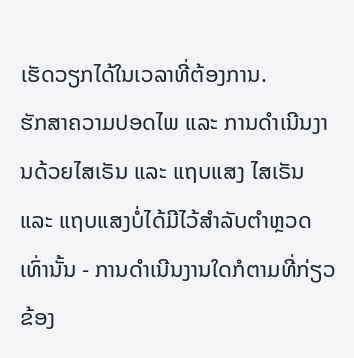ເຮັດວຽກໄດ້ໃນເວລາທີ່ຕ້ອງການ.
ຮັກສາຄວາມປອດໄພ ແລະ ການດຳເນີນງານດ້ວຍໄສເຣັນ ແລະ ແຖບແສງ ໄສເຣັນ ແລະ ແຖບແສງບໍ່ໄດ້ມີໄວ້ສຳລັບຕຳຫຼວດເທົ່ານັ້ນ - ການດຳເນີນງານໃດກໍຕາມທີ່ກ່ຽວຂ້ອງ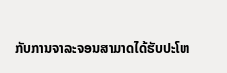ກັບການຈາລະຈອນສາມາດໄດ້ຮັບປະໂຫ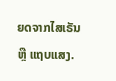ຍດຈາກໄສເຣັນ ຫຼື ແຖບແສງ.